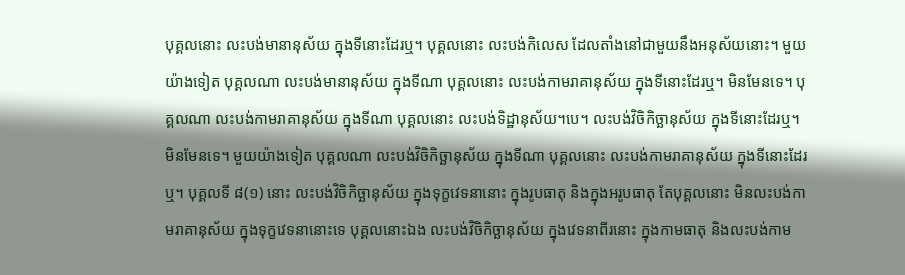បុគ្គលនោះ លះបង់មានានុស័យ ក្នុងទីនោះដែរឬ។ បុគ្គលនោះ លះបង់កិលេស ដែលតាំងនៅជាមួយនឹងអនុស័យនោះ។ មួយយ៉ាងទៀត បុគ្គលណា លះបង់មានានុស័យ ក្នុងទីណា បុគ្គលនោះ លះបង់កាមរាគានុស័យ ក្នុងទីនោះដែរឬ។ មិនមែនទេ។ បុគ្គលណា លះបង់កាមរាគានុស័យ ក្នុងទីណា បុគ្គលនោះ លះបង់ទិដ្ឋានុស័យ។បេ។ លះបង់វិចិកិច្ឆានុស័យ ក្នុងទីនោះដែរឬ។ មិនមែនទេ។ មួយយ៉ាងទៀត បុគ្គលណា លះបង់វិចិកិច្ឆានុស័យ ក្នុងទីណា បុគ្គលនោះ លះបង់កាមរាគានុស័យ ក្នុងទីនោះដែរឬ។ បុគ្គលទី ៨(១) នោះ លះបង់វិចិកិច្ឆានុស័យ ក្នុងទុក្ខវេទនានោះ ក្នុងរូបធាតុ និងក្នុងអរូបធាតុ តែបុគ្គលនោះ មិនលះបង់កាមរាគានុស័យ ក្នុងទុក្ខវេទនានោះទេ បុគ្គលនោះឯង លះបង់វិចិកិច្ឆានុស័យ ក្នុងវេទនាពីរនោះ ក្នុងកាមធាតុ និងលះបង់កាម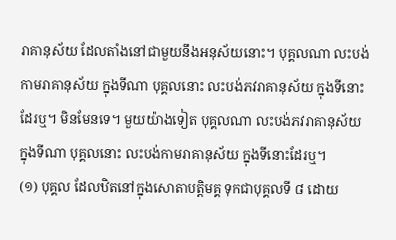រាគានុស័យ ដែលតាំងនៅជាមួយនឹងអនុស័យនោះ។ បុគ្គលណា លះបង់កាមរាគានុស័យ ក្នុងទីណា បុគ្គលនោះ លះបង់ភវរាគានុស័យ ក្នុងទីនោះដែរឬ។ មិនមែនទេ។ មួយយ៉ាងទៀត បុគ្គលណា លះបង់ភវរាគានុស័យ ក្នុងទីណា បុគ្គលនោះ លះបង់កាមរាគានុស័យ ក្នុងទីនោះដែរឬ។
(១) បុគ្គល ដែលឋិតនៅក្នុងសោតាបត្តិមគ្គ ទុកជាបុគ្គលទី ៨ ដោយ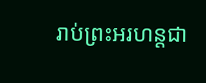រាប់ព្រះអរហន្តជា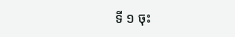ទី ១ ចុះ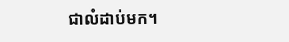ជាលំដាប់មក។